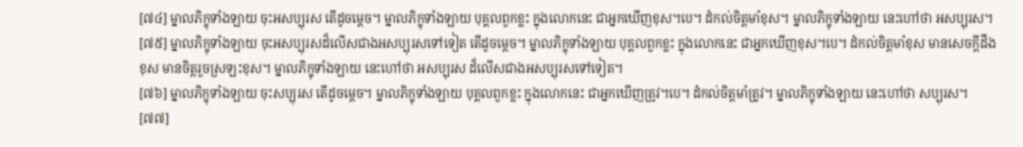[៧៤] ម្នាលភិក្ខុទាំងឡាយ ចុះអសប្បុរស តើដូចម្តេច។ ម្នាលភិក្ខុទាំងឡាយ បុគ្គលពួកខ្លះ ក្នុងលោកនេះ ជាអ្នកឃើញខុស។បេ។ ដំកល់ចិត្តមាំខុស។ ម្នាលភិក្ខុទាំងឡាយ នេះហៅថា អសប្បុរស។
[៧៥] ម្នាលភិក្ខុទាំងឡាយ ចុះអសប្បុរសដ៏លើសជាងអសប្បុរសទៅទៀត តើដូចម្តេច។ ម្នាលភិក្ខុទាំងឡាយ បុគ្គលពួកខ្លះ ក្នុងលោកនេះ ជាអ្នកឃើញខុស។បេ។ ដំកល់ចិត្តមាំខុស មានសេចក្តីដឹងខុស មានចិត្តរួចស្រឡះខុស។ ម្នាលភិក្ខុទាំងឡាយ នេះហៅថា អសប្បុរស ដ៏លើសជាងអសប្បុរសទៅទៀត។
[៧៦] ម្នាលភិក្ខុទាំងឡាយ ចុះសប្បុរស តើដូចម្តេច។ ម្នាលភិក្ខុទាំងឡាយ បុគ្គលពួកខ្លះ ក្នុងលោកនេះ ជាអ្នកឃើញត្រូវ។បេ។ ដំកល់ចិត្តមាំត្រូវ។ ម្នាលភិក្ខុទាំងឡាយ នេះហៅថា សប្បុរស។
[៧៧]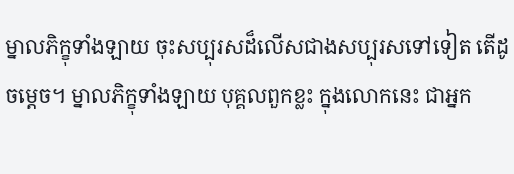ម្នាលភិក្ខុទាំងឡាយ ចុះសប្បុរសដ៏លើសជាងសប្បុរសទៅទៀត តើដូចម្តេច។ ម្នាលភិក្ខុទាំងឡាយ បុគ្គលពួកខ្លះ ក្នុងលោកនេះ ជាអ្នក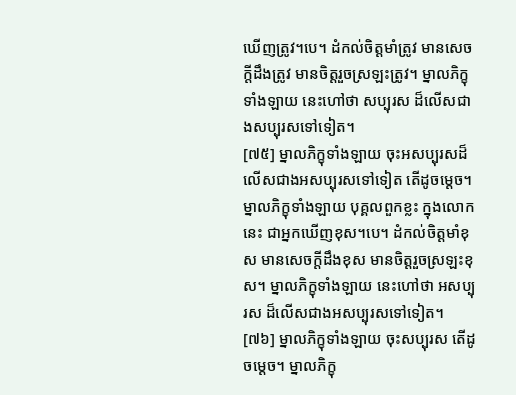ឃើញត្រូវ។បេ។ ដំកល់ចិត្តមាំត្រូវ មានសេចក្តីដឹងត្រូវ មានចិត្តរួចស្រឡះត្រូវ។ ម្នាលភិក្ខុទាំងឡាយ នេះហៅថា សប្បុរស ដ៏លើសជាងសប្បុរសទៅទៀត។
[៧៥] ម្នាលភិក្ខុទាំងឡាយ ចុះអសប្បុរសដ៏លើសជាងអសប្បុរសទៅទៀត តើដូចម្តេច។ ម្នាលភិក្ខុទាំងឡាយ បុគ្គលពួកខ្លះ ក្នុងលោកនេះ ជាអ្នកឃើញខុស។បេ។ ដំកល់ចិត្តមាំខុស មានសេចក្តីដឹងខុស មានចិត្តរួចស្រឡះខុស។ ម្នាលភិក្ខុទាំងឡាយ នេះហៅថា អសប្បុរស ដ៏លើសជាងអសប្បុរសទៅទៀត។
[៧៦] ម្នាលភិក្ខុទាំងឡាយ ចុះសប្បុរស តើដូចម្តេច។ ម្នាលភិក្ខុ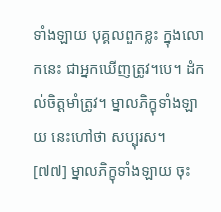ទាំងឡាយ បុគ្គលពួកខ្លះ ក្នុងលោកនេះ ជាអ្នកឃើញត្រូវ។បេ។ ដំកល់ចិត្តមាំត្រូវ។ ម្នាលភិក្ខុទាំងឡាយ នេះហៅថា សប្បុរស។
[៧៧] ម្នាលភិក្ខុទាំងឡាយ ចុះ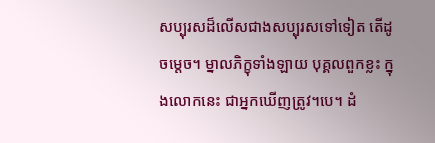សប្បុរសដ៏លើសជាងសប្បុរសទៅទៀត តើដូចម្តេច។ ម្នាលភិក្ខុទាំងឡាយ បុគ្គលពួកខ្លះ ក្នុងលោកនេះ ជាអ្នកឃើញត្រូវ។បេ។ ដំ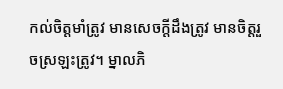កល់ចិត្តមាំត្រូវ មានសេចក្តីដឹងត្រូវ មានចិត្តរួចស្រឡះត្រូវ។ ម្នាលភិ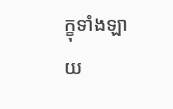ក្ខុទាំងឡាយ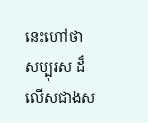នេះហៅថា សប្បុរស ដ៏លើសជាងស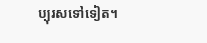ប្បុរសទៅទៀត។